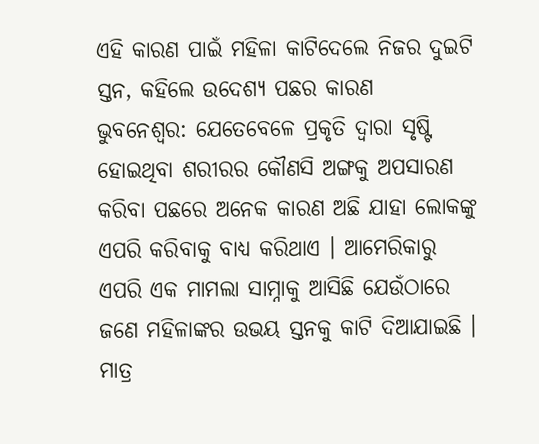ଏହି କାରଣ ପାଇଁ ମହିଳା କାଟିଦେଲେ ନିଜର ଦୁଇଟି ସ୍ତନ, କହିଲେ ଉଦେଶ୍ୟ ପଛର କାରଣ
ଭୁବନେଶ୍ୱର: ଯେତେବେଳେ ପ୍ରକୃତି ଦ୍ୱାରା ସୃଷ୍ଟି ହୋଇଥିବା ଶରୀରର କୌଣସି ଅଙ୍ଗକୁ ଅପସାରଣ କରିବା ପଛରେ ଅନେକ କାରଣ ଅଛି ଯାହା ଲୋକଙ୍କୁ ଏପରି କରିବାକୁ ବାଧ୍ୟ କରିଥାଏ । ଆମେରିକାରୁ ଏପରି ଏକ ମାମଲା ସାମ୍ନାକୁ ଆସିଛି ଯେଉଁଠାରେ ଜଣେ ମହିଳାଙ୍କର ଉଭୟ ସ୍ତନକୁ କାଟି ଦିଆଯାଇଛି । ମାତ୍ର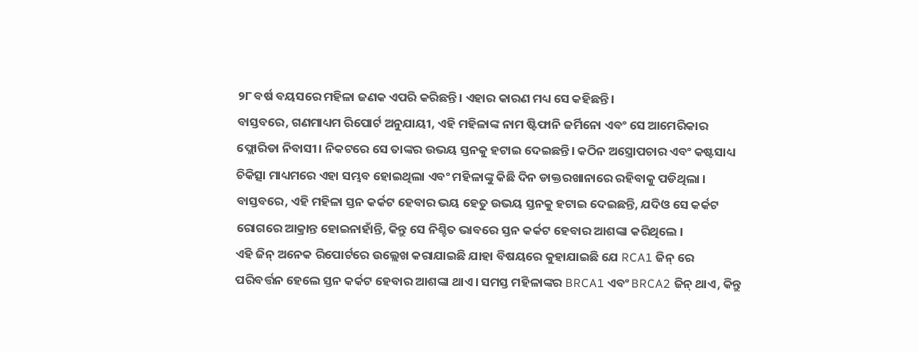୨୮ ବର୍ଷ ବୟସରେ ମହିଳା ଜଣକ ଏପରି କରିଛନ୍ତି। ଏହାର କାରଣ ମଧ୍ୟ ସେ କହିଛନ୍ତି।
ବାସ୍ତବରେ, ଗଣମାଧ୍ୟମ ରିପୋର୍ଟ ଅନୁଯାୟୀ, ଏହି ମହିଳାଙ୍କ ନାମ ଷ୍ଟିଫାନି ଜର୍ମିନୋ ଏବଂ ସେ ଆମେରିକାର ଫ୍ଲୋରିଡା ନିବାସୀ। ନିକଟରେ ସେ ତାଙ୍କର ଉଭୟ ସ୍ତନକୁ ହଟାଇ ଦେଇଛନ୍ତି। କଠିନ ଅସ୍ତ୍ରୋପଚାର ଏବଂ କଷ୍ଟସାଧ୍ୟ ଚିକିତ୍ସା ମାଧ୍ୟମରେ ଏହା ସମ୍ଭବ ହୋଇଥିଲା ଏବଂ ମହିଳାଙ୍କୁ କିଛି ଦିନ ଡାକ୍ତରଖାନାରେ ରହିବାକୁ ପଡିଥିଲା ।
ବାସ୍ତବରେ, ଏହି ମହିଳା ସ୍ତନ କର୍କଟ ହେବାର ଭୟ ହେତୁ ଉଭୟ ସ୍ତନକୁ ହଟାଇ ଦେଇଛନ୍ତି, ଯଦିଓ ସେ କର୍କଟ ରୋଗରେ ଆକ୍ରାନ୍ତ ହୋଇନାହାଁନ୍ତି, କିନ୍ତୁ ସେ ନିଶ୍ଚିତ ଭାବରେ ସ୍ତନ କର୍କଟ ହେବାର ଆଶଙ୍କା କରିଥିଲେ ।
ଏହି ଜିନ୍ ଅନେକ ରିପୋର୍ଟରେ ଉଲ୍ଲେଖ କରାଯାଇଛି ଯାହା ବିଷୟରେ କୁହାଯାଇଛି ଯେ RCA1 ଜିନ୍ ରେ ପରିବର୍ତ୍ତନ ହେଲେ ସ୍ତନ କର୍କଟ ହେବାର ଆଶଙ୍କା ଥାଏ। ସମସ୍ତ ମହିଳାଙ୍କର BRCA1 ଏବଂ BRCA2 ଜିନ୍ ଥାଏ, କିନ୍ତୁ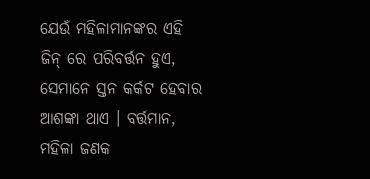ଯେଉଁ ମହିଳାମାନଙ୍କର ଏହି ଜିନ୍ ରେ ପରିବର୍ତ୍ତନ ହୁଏ, ସେମାନେ ସ୍ତନ କର୍କଟ ହେବାର ଆଶଙ୍କା ଥାଏ । ବର୍ତ୍ତମାନ, ମହିଳା ଜଣକ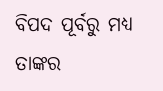ବିପଦ ପୂର୍ବରୁ ମଧ୍ୟ ତାଙ୍କର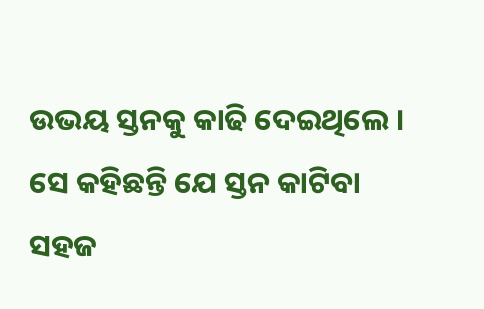ଉଭୟ ସ୍ତନକୁ କାଢି ଦେଇଥିଲେ । ସେ କହିଛନ୍ତି ଯେ ସ୍ତନ କାଟିବା ସହଜ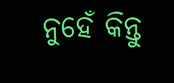ନୁହେଁ କିନ୍ତୁ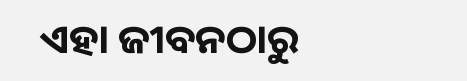ଏହା ଜୀବନଠାରୁ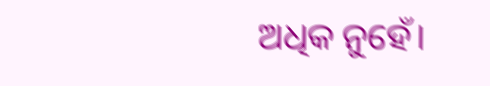ଅଧିକ ନୁହେଁ।